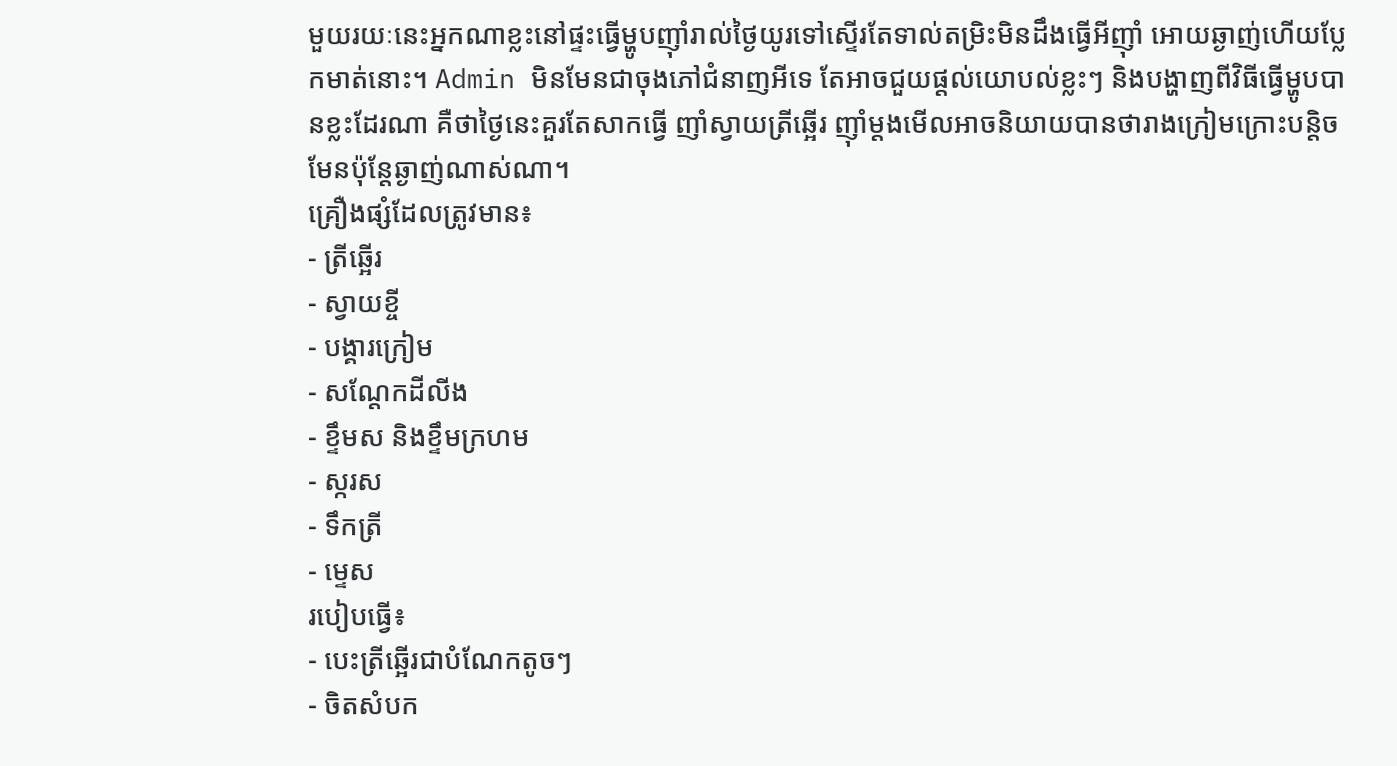មួយរយៈនេះអ្នកណាខ្លះនៅផ្ទះធ្វើម្ហូបញ៉ាំរាល់ថ្ងៃយូរទៅស្ទើរតែទាល់តម្រិះមិនដឹងធ្វើអីញ៉ាំ អោយឆ្ងាញ់ហើយប្លែកមាត់នោះ។ Admin មិនមែនជាចុងភៅជំនាញអីទេ តែអាចជួយផ្តល់យោបល់ខ្លះៗ និងបង្ហាញពីវិធីធ្វើម្ហូបបានខ្លះដែរណា គឺថាថ្ងៃនេះគួរតែសាកធ្វើ ញាំស្វាយត្រីឆ្អើរ ញ៉ាំម្ដងមើលអាចនិយាយបានថារាងក្រៀមក្រោះបន្តិចមែនប៉ុន្តែឆ្ងាញ់ណាស់ណា។
គ្រឿងផ្សំដែលត្រូវមាន៖
- ត្រីឆ្អើរ
- ស្វាយខ្ចី
- បង្គារក្រៀម
- សណ្តែកដីលីង
- ខ្ទឹមស និងខ្ទឹមក្រហម
- ស្ករស
- ទឹកត្រី
- ម្ទេស
របៀបធ្វើ៖
- បេះត្រីឆ្អើរជាបំណែកតូចៗ
- ចិតសំបក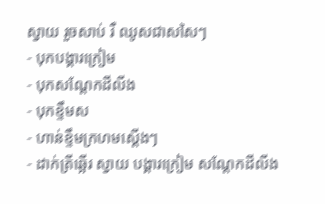ស្វាយ រួចសាប់ រឺ ឈូសជាសសៃៗ
- បុកបង្គារក្រៀម
- បុកសណ្តែកដីលីង
- បុកខ្ទឹមស
- ហាន់ខ្ទឹមក្រហមស្តើងៗ
- ដាក់ត្រីឆ្អើរ ស្វាយ បង្គារក្រៀម សណ្តែកដីលីង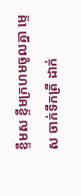ខ្ទឹមស ខ្ទឹមក្រហមចូលគ្នា ម្ទេស ចាក់ទឹកត្រី ដាក់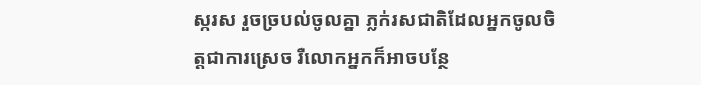ស្ករស រួចច្របល់ចូលគ្នា ភ្លក់រសជាតិដែលអ្នកចូលចិត្តជាការស្រេច រឺលោកអ្នកក៏អាចបន្ថែ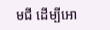មជី ដើម្បីអោ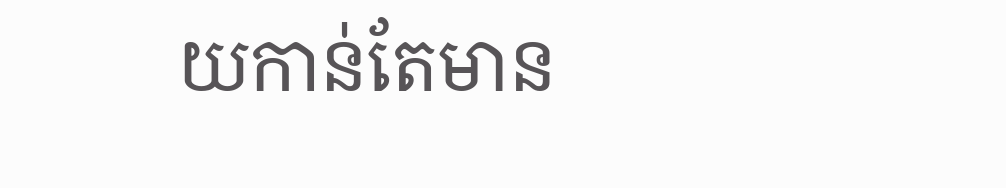យកាន់តែមាន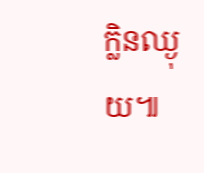ក្លិនឈ្ងុយ៕